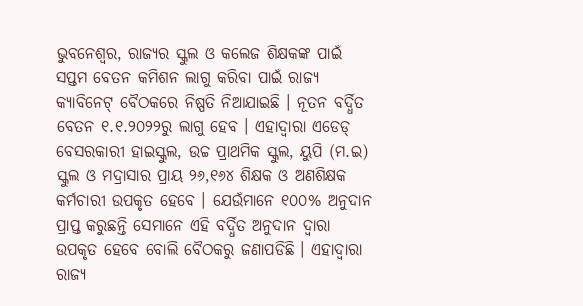ଭୁବନେଶ୍ୱର, ରାଜ୍ୟର ସ୍କୁଲ ଓ କଲେଜ ଶିକ୍ଷକଙ୍କ ପାଇଁ ସପ୍ତମ ବେତନ କମିଶନ ଲାଗୁ କରିବା ପାଇଁ ରାଜ୍ୟ କ୍ୟାବିନେଟ୍ ବୈଠକରେ ନିଷ୍ପତି ନିଆଯାଇଛି । ନୂତନ ବର୍ଦ୍ଧିତ ବେତନ ୧.୧.୨୦୨୨ରୁ ଲାଗୁ ହେବ । ଏହାଦ୍ୱାରା ଏଡେଡ୍ ବେସରକାରୀ ହାଇସ୍କୁଲ, ଉଚ୍ଚ ପ୍ରାଥମିକ ସ୍କୁଲ, ୟୁପି (ମ.ଇ) ସ୍କୁଲ ଓ ମଦ୍ରାସାର ପ୍ରାୟ ୨୬,୧୬୪ ଶିକ୍ଷକ ଓ ଅଣଶିକ୍ଷକ କର୍ମଚାରୀ ଉପକୃତ ହେବେ । ଯେଉଁମାନେ ୧୦୦% ଅନୁଦାନ ପ୍ରାପ୍ତ କରୁଛନ୍ତି ସେମାନେ ଏହି ବର୍ଦ୍ଧିତ ଅନୁଦାନ ଦ୍ୱାରା ଉପକୃତ ହେବେ ବୋଲି ବୈଠକରୁ ଜଣାପଡିଛି । ଏହାଦ୍ୱାରା ରାଜ୍ୟ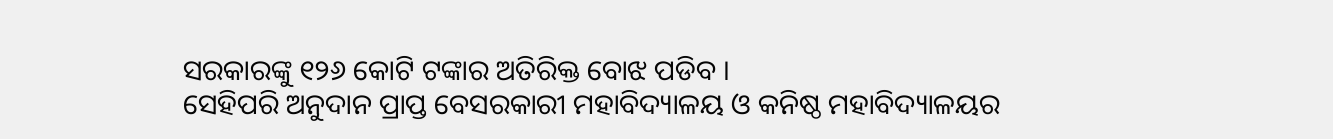ସରକାରଙ୍କୁ ୧୨୬ କୋଟି ଟଙ୍କାର ଅତିରିକ୍ତ ବୋଝ ପଡିବ ।
ସେହିପରି ଅନୁଦାନ ପ୍ରାପ୍ତ ବେସରକାରୀ ମହାବିଦ୍ୟାଳୟ ଓ କନିଷ୍ଠ ମହାବିଦ୍ୟାଳୟର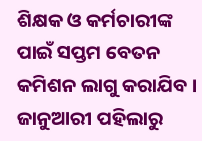ଶିକ୍ଷକ ଓ କର୍ମଚାରୀଙ୍କ ପାଇଁ ସପ୍ତମ ବେତନ କମିଶନ ଲାଗୁ କରାଯିବ । ଜାନୁଆରୀ ପହିଲାରୁ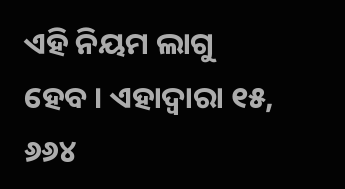ଏହି ନିୟମ ଲାଗୁ ହେବ । ଏହାଦ୍ୱାରା ୧୫, ୬୬୪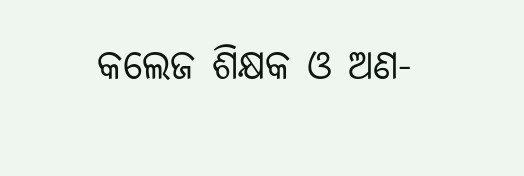କଲେଜ ଶିକ୍ଷକ ଓ ଅଣ-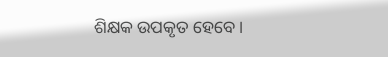ଶିକ୍ଷକ ଉପକୃତ ହେବେ ।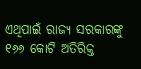ଏଥିପାଇଁ ରାଜ୍ୟ ସରକାରଙ୍କୁ ୧୬୬ କୋଟି ଅତିରିକ୍ତ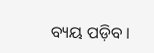ବ୍ୟୟ ପଡ଼ିବ ।